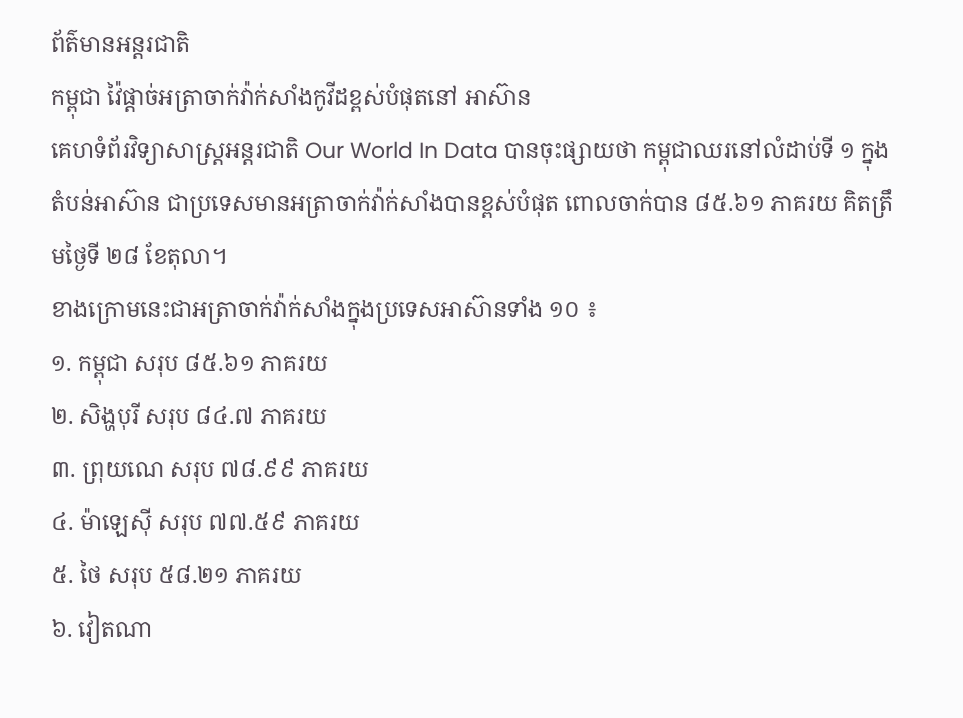ព័ត៌មានអន្ដរជាតិ
កម្ពុជា វ៉ៃផ្ដាច់អត្រាចាក់វ៉ាក់សាំងកូវីដខ្ពស់បំផុតនៅ អាស៊ាន
គេហទំព័រវិទ្យាសាស្រ្តអន្តរជាតិ Our World In Data បានចុះផ្សាយថា កម្ពុជាឈរនៅលំដាប់ទី ១ ក្នុងតំបន់អាស៊ាន ជាប្រទេសមានអត្រាចាក់វ៉ាក់សាំងបានខ្ពស់បំផុត ពោលចាក់បាន ៨៥.៦១ ភាគរយ គិតត្រឹមថ្ងៃទី ២៨ ខែតុលា។
ខាងក្រោមនេះជាអត្រាចាក់វ៉ាក់សាំងក្នុងប្រទេសអាស៊ានទាំង ១០ ៖
១. កម្ពុជា សរុប ៨៥.៦១ ភាគរយ
២. សិង្ហបុរី សរុប ៨៤.៧ ភាគរយ
៣. ព្រុយណេ សរុប ៧៨.៩៩ ភាគរយ
៤. ម៉ាឡេស៊ី សរុប ៧៧.៥៩ ភាគរយ
៥. ថៃ សរុប ៥៨.២១ ភាគរយ
៦. វៀតណា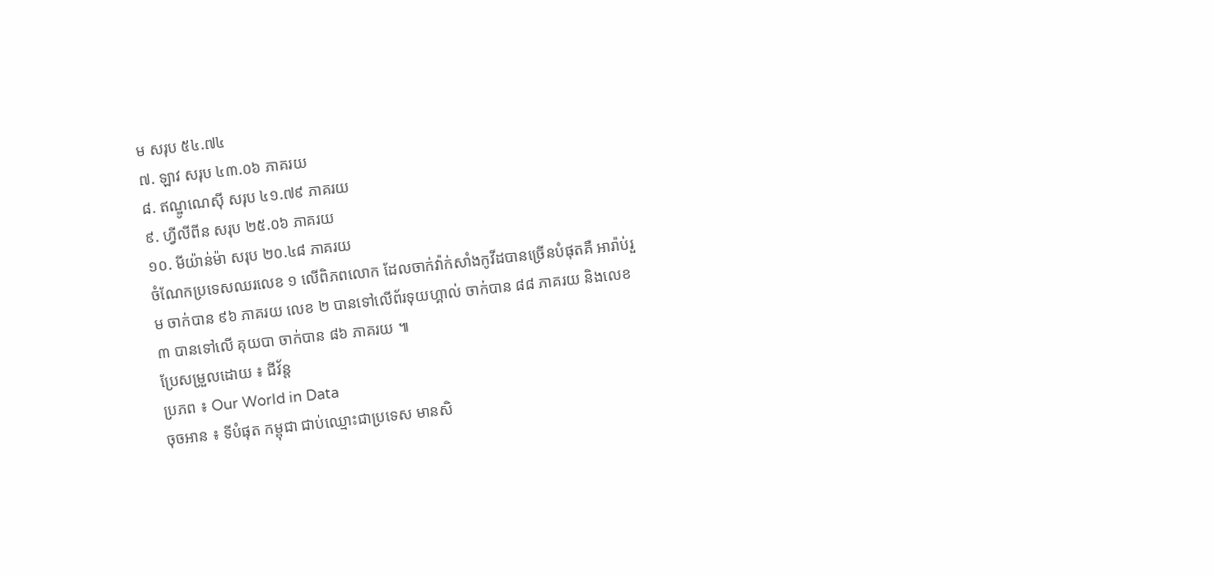ម សរុប ៥៤.៧៤
៧. ឡាវ សរុប ៤៣.០៦ ភាគរយ
៨. ឥណ្ឌូណេស៊ី សរុប ៤១.៧៩ ភាគរយ
៩. ហ្វីលីពីន សរុប ២៥.០៦ ភាគរយ
១០. មីយ៉ាន់ម៉ា សរុប ២០.៤៨ ភាគរយ
ចំណែកប្រទេសឈរលេខ ១ លើពិភពលោក ដែលចាក់វ៉ាក់សាំងកូវីដបានច្រើនបំផុតគឺ អារ៉ាប់រួម ចាក់បាន ៩៦ ភាគរយ លេខ ២ បានទៅលើព័រទុយហ្គាល់ ចាក់បាន ៨៨ ភាគរយ និងលេខ ៣ បានទៅលើ គុយបា ចាក់បាន ៨៦ ភាគរយ ៕
ប្រែសម្រួលដោយ ៖ ជីវ័ន្ត
ប្រភព ៖ Our World in Data
ចុចអាន ៖ ទីបំផុត កម្ពុជា ជាប់ឈ្មោះជាប្រទេស មានសិ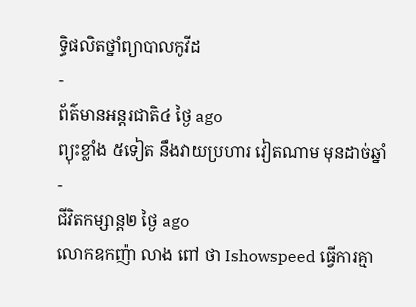ទ្ធិផលិតថ្នាំព្យាបាលកូវីដ
-
ព័ត៌មានអន្ដរជាតិ៤ ថ្ងៃ ago
ព្យុះខ្លាំង ៥ទៀត នឹងវាយប្រហារ វៀតណាម មុនដាច់ឆ្នាំ
-
ជីវិតកម្សាន្ដ២ ថ្ងៃ ago
លោកឧកញ៉ា លាង ពៅ ថា Ishowspeed ធ្វើការគ្មា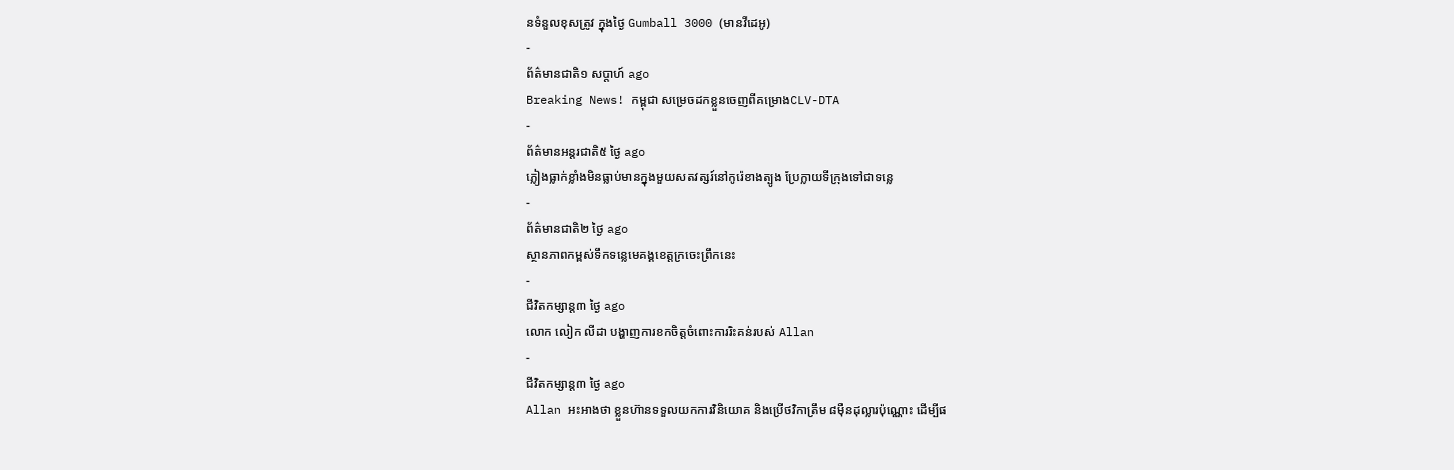នទំនួលខុសត្រូវ ក្នុងថ្ងៃ Gumball 3000 (មានវីដេអូ)
-
ព័ត៌មានជាតិ១ សប្តាហ៍ ago
Breaking News! កម្ពុជា សម្រេចដកខ្លួនចេញពីគម្រោងCLV-DTA
-
ព័ត៌មានអន្ដរជាតិ៥ ថ្ងៃ ago
ភ្លៀងធ្លាក់ខ្លាំងមិនធ្លាប់មានក្នុងមួយសតវត្សរ៍នៅកូរ៉េខាងត្បូង ប្រែក្លាយទីក្រុងទៅជាទន្លេ
-
ព័ត៌មានជាតិ២ ថ្ងៃ ago
ស្ថានភាពកម្ពស់ទឹកទន្លេមេគង្គខេត្តក្រចេះព្រឹកនេះ
-
ជីវិតកម្សាន្ដ៣ ថ្ងៃ ago
លោក លៀក លីដា បង្ហាញការខកចិត្តចំពោះការរិះគន់របស់ Allan
-
ជីវិតកម្សាន្ដ៣ ថ្ងៃ ago
Allan អះអាងថា ខ្លួនហ៊ានទទួលយកការវិនិយោគ និងប្រើថវិកាត្រឹម ៨មុឺនដុល្លារប៉ុណ្ណោះ ដើម្បីផ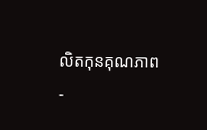លិតកុនគុណភាព
-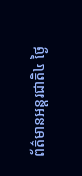ព័ត៌មានអន្ដរជាតិ៤ ថ្ងៃ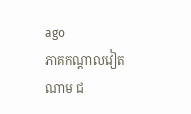ago
ភាគកណ្តាលវៀតណាម ជ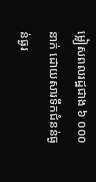ម្លៀសពលរដ្ឋជាង ៦ ០០០នាក់ ដោយសារទឹកជំនន់ធ្ងន់ធ្ងរ